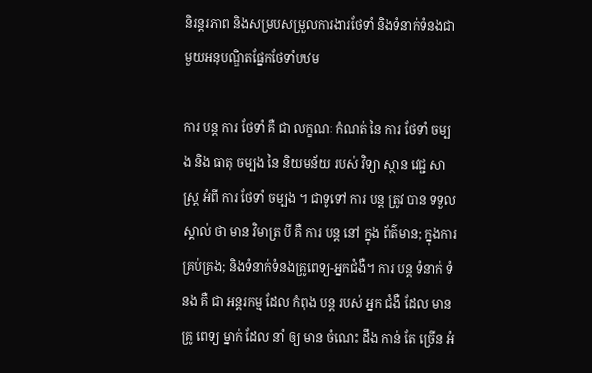និរន្តរភាព និងសម្របសម្រួលការងារថែទាំ និងទំនាក់ទំនងជាមួយអនុបណ្ឌិតផ្នែកថែទាំបឋម

ការ បន្ត ការ ថែទាំ គឺ ជា លក្ខណៈ កំណត់ នៃ ការ ថែទាំ ចម្បង និង ធាតុ ចម្បង នៃ និយមន័យ របស់ វិទ្យា ស្ថាន វេជ្ជ សាស្ត្រ អំពី ការ ថែទាំ ចម្បង ។ ជាទូទៅ ការ បន្ត ត្រូវ បាន ទទួល ស្គាល់ ថា មាន វិមាត្រ បី គឺ ការ បន្ត នៅ ក្នុង ព័ត៌មាន; ក្នុងការគ្រប់គ្រង; និងទំនាក់ទំនងគ្រូពេទ្យ-អ្នកជំងឺ។ ការ បន្ត ទំនាក់ ទំនង គឺ ជា អន្តរកម្ម ដែល កំពុង បន្ត របស់ អ្នក ជំងឺ ដែល មាន គ្រូ ពេទ្យ ម្នាក់ ដែល នាំ ឲ្យ មាន ចំណេះ ដឹង កាន់ តែ ច្រើន អំ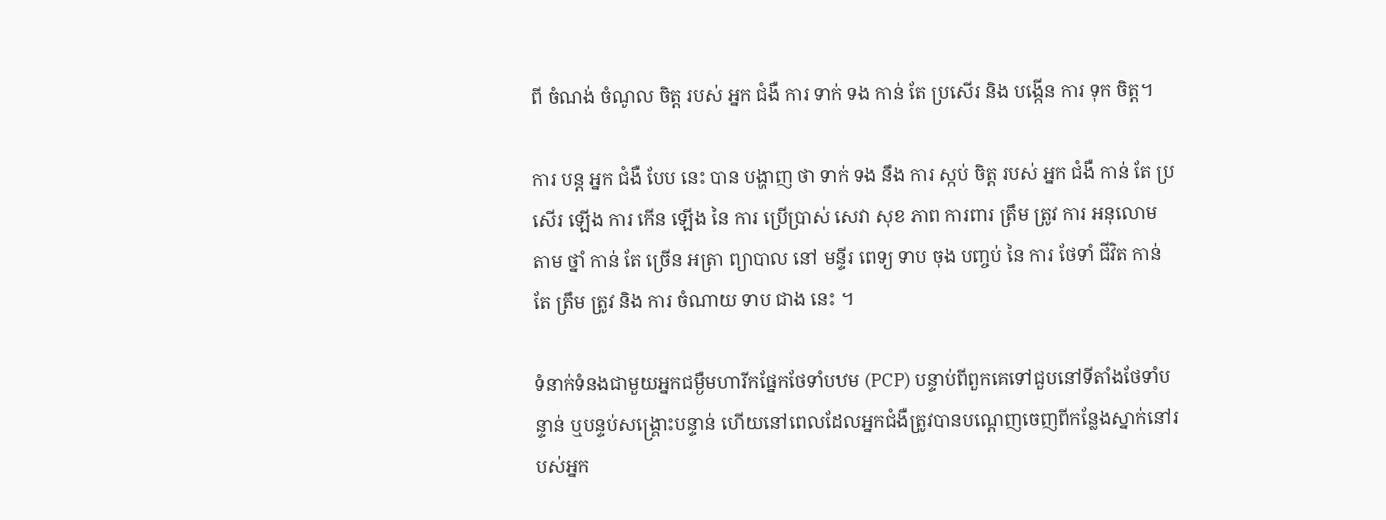ពី ចំណង់ ចំណូល ចិត្ត របស់ អ្នក ជំងឺ ការ ទាក់ ទង កាន់ តែ ប្រសើរ និង បង្កើន ការ ទុក ចិត្ត។

ការ បន្ត អ្នក ជំងឺ បែប នេះ បាន បង្ហាញ ថា ទាក់ ទង នឹង ការ ស្កប់ ចិត្ដ របស់ អ្នក ជំងឺ កាន់ តែ ប្រសើរ ឡើង ការ កើន ឡើង នៃ ការ ប្រើប្រាស់ សេវា សុខ ភាព ការពារ ត្រឹម ត្រូវ ការ អនុលោម តាម ថ្នាំ កាន់ តែ ច្រើន អត្រា ព្យាបាល នៅ មន្ទីរ ពេទ្យ ទាប ចុង បញ្ចប់ នៃ ការ ថែទាំ ជីវិត កាន់ តែ ត្រឹម ត្រូវ និង ការ ចំណាយ ទាប ជាង នេះ ។

ទំនាក់ទំនងជាមួយអ្នកជម្ងឺមហារីកផ្នែកថែទាំបឋម (PCP) បន្ទាប់ពីពួកគេទៅជួបនៅទីតាំងថែទាំបន្ទាន់ ឬបន្ទប់សង្គ្រោះបន្ទាន់ ហើយនៅពេលដែលអ្នកជំងឺត្រូវបានបណ្តេញចេញពីកន្លែងស្នាក់នៅរបស់អ្នក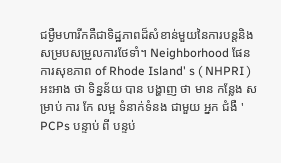ជម្ងឺមហារីកគឺជាទិដ្ឋភាពដ៏សំខាន់មួយនៃការបន្តនិងសម្របសម្រួលការថែទាំ។ Neighborhood ផែនការសុខភាព of Rhode Island' s ( NHPRI ) អះអាង ថា ទិន្នន័យ បាន បង្ហាញ ថា មាន កន្លែង សម្រាប់ ការ កែ លម្អ ទំនាក់ទំនង ជាមួយ អ្នក ជំងឺ ' PCPs បន្ទាប់ ពី បន្ទប់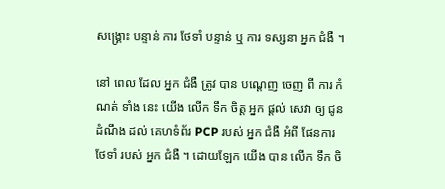សង្គ្រោះ បន្ទាន់ ការ ថែទាំ បន្ទាន់ ឬ ការ ទស្សនា អ្នក ជំងឺ ។

នៅ ពេល ដែល អ្នក ជំងឺ ត្រូវ បាន បណ្តេញ ចេញ ពី ការ កំណត់ ទាំង នេះ យើង លើក ទឹក ចិត្ត អ្នក ផ្តល់ សេវា ឲ្យ ជូន ដំណឹង ដល់ គេហទំព័រ PCP របស់ អ្នក ជំងឺ អំពី ផែនការ ថែទាំ របស់ អ្នក ជំងឺ ។ ដោយឡែក យើង បាន លើក ទឹក ចិ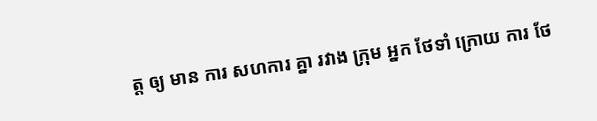ត្ត ឲ្យ មាន ការ សហការ គ្នា រវាង ក្រុម អ្នក ថែទាំ ក្រោយ ការ ថែ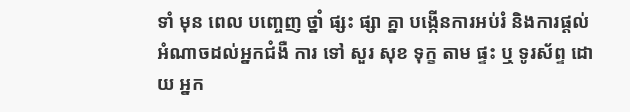ទាំ មុន ពេល បញ្ចេញ ថ្នាំ ផ្សះ ផ្សា គ្នា បង្កើនការអប់រំ និងការផ្តល់អំណាចដល់អ្នកជំងឺ ការ ទៅ សួរ សុខ ទុក្ខ តាម ផ្ទះ ឬ ទូរស័ព្ទ ដោយ អ្នក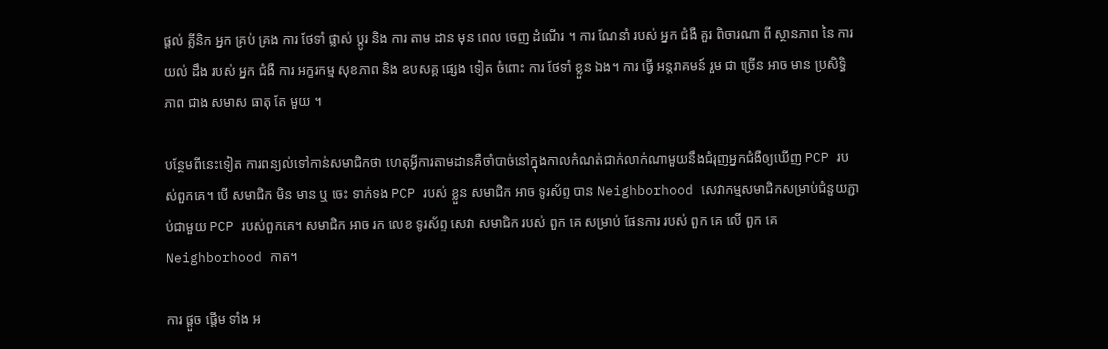ផ្តល់ គ្លីនិក អ្នក គ្រប់ គ្រង ការ ថែទាំ ផ្លាស់ ប្តូរ និង ការ តាម ដាន មុន ពេល ចេញ ដំណើរ ។ ការ ណែនាំ របស់ អ្នក ជំងឺ គួរ ពិចារណា ពី ស្ថានភាព នៃ ការ យល់ ដឹង របស់ អ្នក ជំងឺ ការ អក្ខរកម្ម សុខភាព និង ឧបសគ្គ ផ្សេង ទៀត ចំពោះ ការ ថែទាំ ខ្លួន ឯង។ ការ ធ្វើ អន្តរាគមន៍ រួម ជា ច្រើន អាច មាន ប្រសិទ្ធិ ភាព ជាង សមាស ធាតុ តែ មួយ ។

បន្ថែមពីនេះទៀត ការពន្យល់ទៅកាន់សមាជិកថា ហេតុអ្វីការតាមដានគឺចាំបាច់នៅក្នុងកាលកំណត់ជាក់លាក់ណាមួយនឹងជំរុញអ្នកជំងឺឲ្យឃើញ PCP របស់ពួកគេ។ បើ សមាជិក មិន មាន ឬ ចេះ ទាក់ទង PCP របស់ ខ្លួន សមាជិក អាច ទូរស័ព្ទ បាន Neighborhood សេវាកម្មសមាជិកសម្រាប់ជំនួយភ្ជាប់ជាមួយ PCP របស់ពួកគេ។ សមាជិក អាច រក លេខ ទូរស័ព្ទ សេវា សមាជិក របស់ ពួក គេ សម្រាប់ ផែនការ របស់ ពួក គេ លើ ពួក គេ Neighborhood កាត។

ការ ផ្តួច ផ្តើម ទាំង អ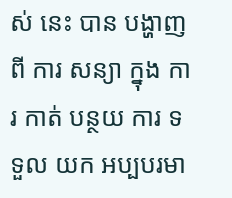ស់ នេះ បាន បង្ហាញ ពី ការ សន្យា ក្នុង ការ កាត់ បន្ថយ ការ ទទួល យក អប្បបរមា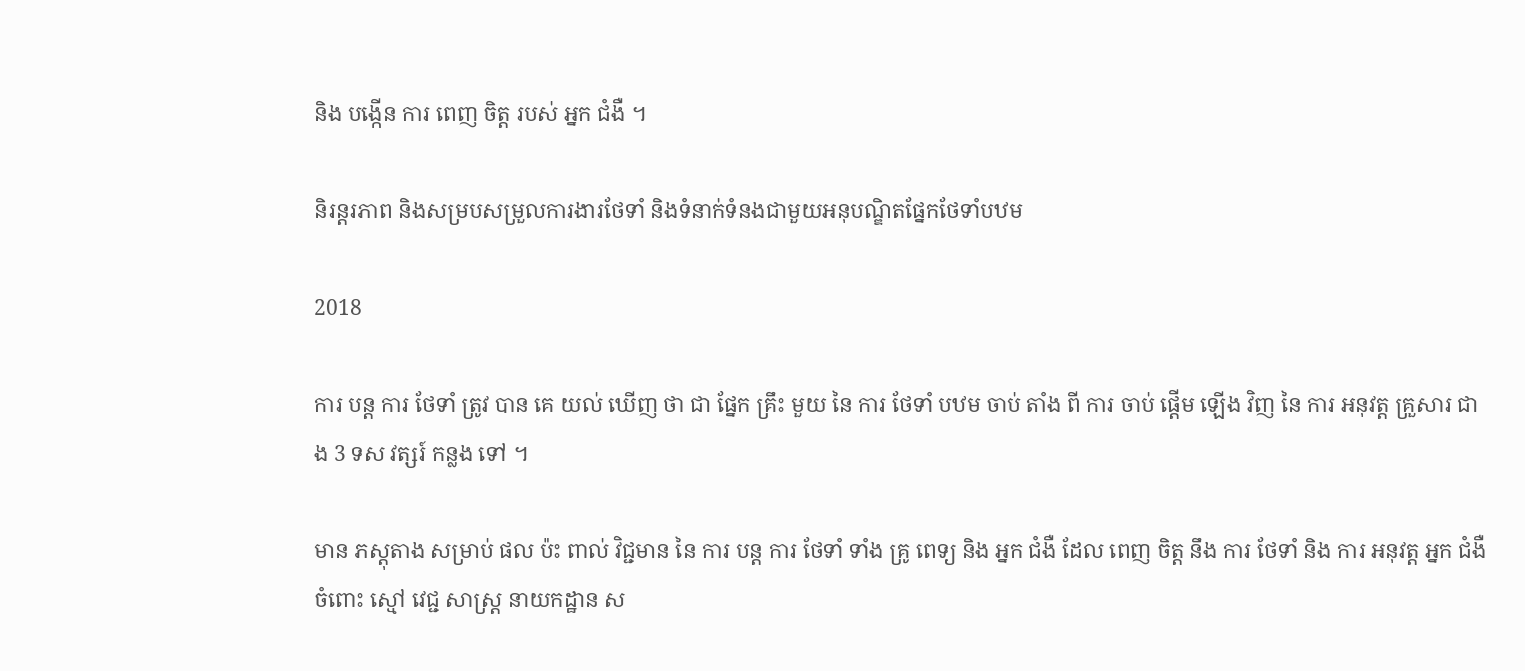និង បង្កើន ការ ពេញ ចិត្ត របស់ អ្នក ជំងឺ ។

និរន្តរភាព និងសម្របសម្រួលការងារថែទាំ និងទំនាក់ទំនងជាមួយអនុបណ្ឌិតផ្នែកថែទាំបឋម

2018

ការ បន្ត ការ ថែទាំ ត្រូវ បាន គេ យល់ ឃើញ ថា ជា ផ្នែក គ្រឹះ មួយ នៃ ការ ថែទាំ បឋម ចាប់ តាំង ពី ការ ចាប់ ផ្តើម ឡើង វិញ នៃ ការ អនុវត្ត គ្រួសារ ជាង 3 ទស វត្សរ៍ កន្លង ទៅ ។

មាន ភស្តុតាង សម្រាប់ ផល ប៉ះ ពាល់ វិជ្ជមាន នៃ ការ បន្ត ការ ថែទាំ ទាំង គ្រូ ពេទ្យ និង អ្នក ជំងឺ ដែល ពេញ ចិត្ត នឹង ការ ថែទាំ និង ការ អនុវត្ត អ្នក ជំងឺ ចំពោះ ស្មៅ វេជ្ជ សាស្ត្រ នាយកដ្ឋាន ស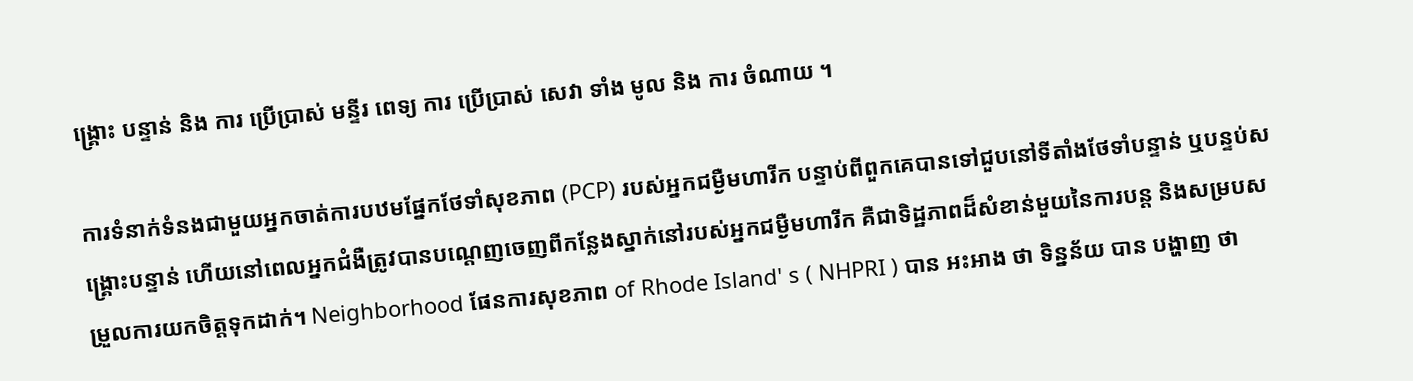ង្គ្រោះ បន្ទាន់ និង ការ ប្រើប្រាស់ មន្ទីរ ពេទ្យ ការ ប្រើប្រាស់ សេវា ទាំង មូល និង ការ ចំណាយ ។

ការទំនាក់ទំនងជាមួយអ្នកចាត់ការបឋមផ្នែកថែទាំសុខភាព (PCP) របស់អ្នកជម្ងឺមហារីក បន្ទាប់ពីពួកគេបានទៅជួបនៅទីតាំងថែទាំបន្ទាន់ ឬបន្ទប់សង្គ្រោះបន្ទាន់ ហើយនៅពេលអ្នកជំងឺត្រូវបានបណ្តេញចេញពីកន្លែងស្នាក់នៅរបស់អ្នកជម្ងឺមហារីក គឺជាទិដ្ឋភាពដ៏សំខាន់មួយនៃការបន្ត និងសម្របសម្រួលការយកចិត្តទុកដាក់។ Neighborhood ផែនការសុខភាព of Rhode Island' s ( NHPRI ) បាន អះអាង ថា ទិន្នន័យ បាន បង្ហាញ ថា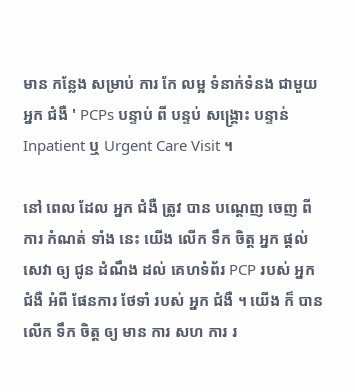មាន កន្លែង សម្រាប់ ការ កែ លម្អ ទំនាក់ទំនង ជាមួយ អ្នក ជំងឺ ' PCPs បន្ទាប់ ពី បន្ទប់ សង្គ្រោះ បន្ទាន់ Inpatient ឬ Urgent Care Visit ។

នៅ ពេល ដែល អ្នក ជំងឺ ត្រូវ បាន បណ្តេញ ចេញ ពី ការ កំណត់ ទាំង នេះ យើង លើក ទឹក ចិត្ត អ្នក ផ្តល់ សេវា ឲ្យ ជូន ដំណឹង ដល់ គេហទំព័រ PCP របស់ អ្នក ជំងឺ អំពី ផែនការ ថែទាំ របស់ អ្នក ជំងឺ ។ យើង ក៏ បាន លើក ទឹក ចិត្ត ឲ្យ មាន ការ សហ ការ រ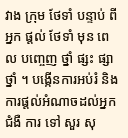វាង ក្រុម ថែទាំ បន្ទាប់ ពី អ្នក ផ្តល់ ថែទាំ មុន ពេល បញ្ចេញ ថ្នាំ ផ្សះ ផ្សា ថ្នាំ ។ បង្កើនការអប់រំ និងការផ្តល់អំណាចដល់អ្នកជំងឺ ការ ទៅ សួរ សុ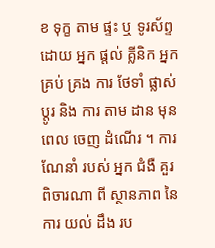ខ ទុក្ខ តាម ផ្ទះ ឬ ទូរស័ព្ទ ដោយ អ្នក ផ្តល់ គ្លីនិក អ្នក គ្រប់ គ្រង ការ ថែទាំ ផ្លាស់ ប្តូរ និង ការ តាម ដាន មុន ពេល ចេញ ដំណើរ ។ ការ ណែនាំ របស់ អ្នក ជំងឺ គួរ ពិចារណា ពី ស្ថានភាព នៃ ការ យល់ ដឹង រប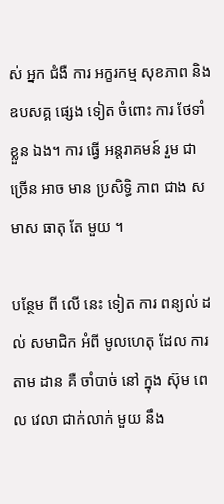ស់ អ្នក ជំងឺ ការ អក្ខរកម្ម សុខភាព និង ឧបសគ្គ ផ្សេង ទៀត ចំពោះ ការ ថែទាំ ខ្លួន ឯង។ ការ ធ្វើ អន្តរាគមន៍ រួម ជា ច្រើន អាច មាន ប្រសិទ្ធិ ភាព ជាង សមាស ធាតុ តែ មួយ ។

បន្ថែម ពី លើ នេះ ទៀត ការ ពន្យល់ ដល់ សមាជិក អំពី មូលហេតុ ដែល ការ តាម ដាន គឺ ចាំបាច់ នៅ ក្នុង ស៊ុម ពេល វេលា ជាក់លាក់ មួយ នឹង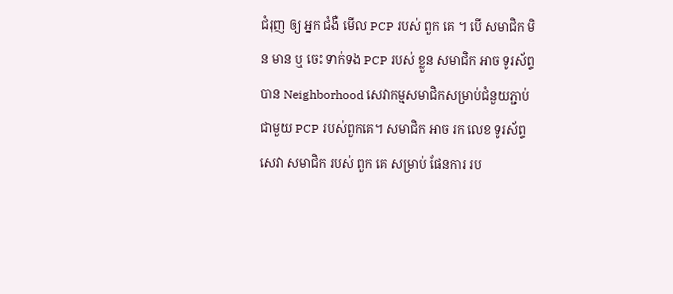ជំរុញ ឲ្យ អ្នក ជំងឺ មើល PCP របស់ ពួក គេ ។ បើ សមាជិក មិន មាន ឬ ចេះ ទាក់ទង PCP របស់ ខ្លួន សមាជិក អាច ទូរស័ព្ទ បាន Neighborhood សេវាកម្មសមាជិកសម្រាប់ជំនួយភ្ជាប់ជាមួយ PCP របស់ពួកគេ។ សមាជិក អាច រក លេខ ទូរស័ព្ទ សេវា សមាជិក របស់ ពួក គេ សម្រាប់ ផែនការ រប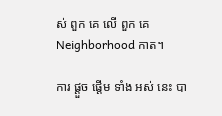ស់ ពួក គេ លើ ពួក គេ Neighborhood កាត។

ការ ផ្តួច ផ្តើម ទាំង អស់ នេះ បា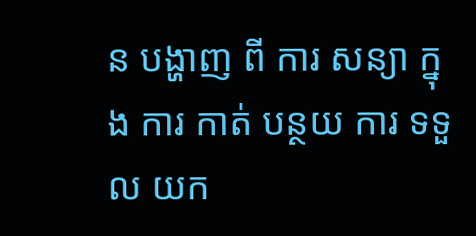ន បង្ហាញ ពី ការ សន្យា ក្នុង ការ កាត់ បន្ថយ ការ ទទួល យក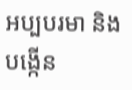អប្បបរមា និង បង្កើន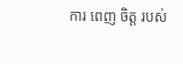ការ ពេញ ចិត្ត របស់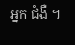អ្នក ជំងឺ ។